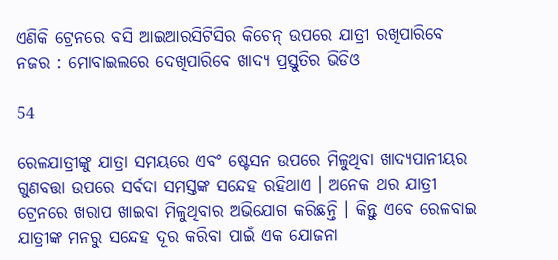ଏଣିକି ଟ୍ରେନରେ ବସି ଆଇଆରସିଟିସିର କିଚେନ୍ ଉପରେ ଯାତ୍ରୀ ରଖିପାରିବେ ନଜର : ମୋବାଇଲରେ ଦେଖିପାରିବେ ଖାଦ୍ୟ ପ୍ରସ୍ତୁତିର ଭିଡିଓ

54

ରେଳଯାତ୍ରୀଙ୍କୁ ଯାତ୍ରା ସମୟରେ ଏବଂ ଷ୍ଟେସନ ଉପରେ ମିଳୁଥିବା ଖାଦ୍ୟପାନୀୟର ଗୁଣବତ୍ତା ଉପରେ ସର୍ବଦା ସମସ୍ତଙ୍କ ସନ୍ଦେହ ରହିଥାଏ । ଅନେକ ଥର ଯାତ୍ରୀ ଟ୍ରେନରେ ଖରାପ ଖାଇବା ମିଳୁଥିବାର ଅଭିଯୋଗ କରିଛନ୍ତି । କିନ୍ତୁ ଏବେ ରେଳବାଇ ଯାତ୍ରୀଙ୍କ ମନରୁ ସନ୍ଦେହ ଦୂର କରିବା ପାଇଁ ଏକ ଯୋଜନା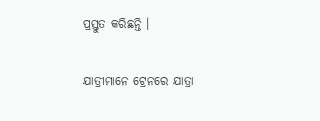ପ୍ରସ୍ତୁତ କରିଛନ୍ତି ।

ଯାତ୍ରୀମାନେ ଟ୍ରେନରେ ଯାତ୍ରା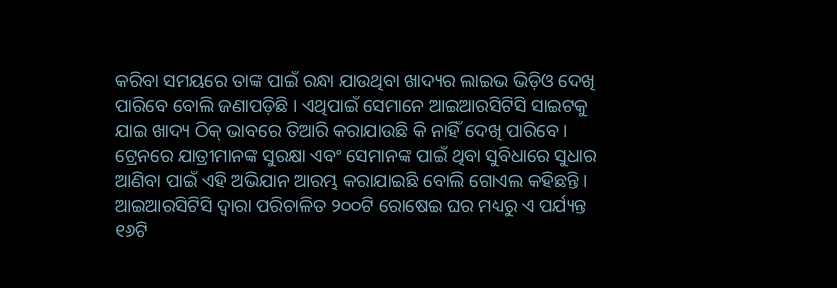କରିବା ସମୟରେ ତାଙ୍କ ପାଇଁ ରନ୍ଧା ଯାଉଥିବା ଖାଦ୍ୟର ଲାଇଭ ଭିଡ଼ିଓ ଦେଖି ପାରିବେ ବୋଲି ଜଣାପଡ଼ିଛି । ଏଥିପାଇଁ ସେମାନେ ଆଇଆରସିଟିସି ସାଇଟକୁ ଯାଇ ଖାଦ୍ୟ ଠିକ୍ ଭାବରେ ତିଆରି କରାଯାଉଛି କି ନାହିଁ ଦେଖି ପାରିବେ । ଟ୍ରେନରେ ଯାତ୍ରୀମାନଙ୍କ ସୁରକ୍ଷା ଏବଂ ସେମାନଙ୍କ ପାଇଁ ଥିବା ସୁବିଧାରେ ସୁଧାର ଆଣିବା ପାଇଁ ଏହି ଅଭିଯାନ ଆରମ୍ଭ କରାଯାଇଛି ବୋଲି ଗୋଏଲ କହିଛନ୍ତି । ଆଇଆରସିଟିସି ଦ୍ୱାରା ପରିଚାଳିତ ୨୦୦ଟି ରୋଷେଇ ଘର ମଧ୍ୟରୁ ଏ ପର୍ଯ୍ୟନ୍ତ ୧୬ଟି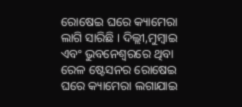ରୋଷେଇ ଘରେ କ୍ୟାମେରା ଲାଗି ସାରିଛି । ଦିଲ୍ଲୀ,ମୁମ୍ବାଇ ଏବଂ ଭୁବନେଶ୍ୱରରେ ଥିବା ରେଳ ଷ୍ଟେସନର ରୋଷେଇ ଘରେ କ୍ୟାମେରା ଲଗାଯାଇ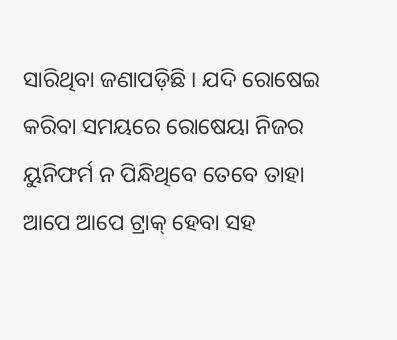ସାରିଥିବା ଜଣାପଡ଼ିଛି । ଯଦି ରୋଷେଇ କରିବା ସମୟରେ ରୋଷେୟା ନିଜର ୟୁନିଫର୍ମ ନ ପିନ୍ଧିଥିବେ ତେବେ ତାହା ଆପେ ଆପେ ଟ୍ରାକ୍ ହେବା ସହ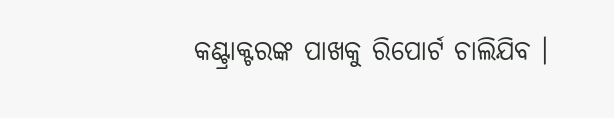କଣ୍ଟ୍ରାକ୍ଟରଙ୍କ ପାଖକୁ ରିପୋର୍ଟ ଚାଲିଯିବ ।